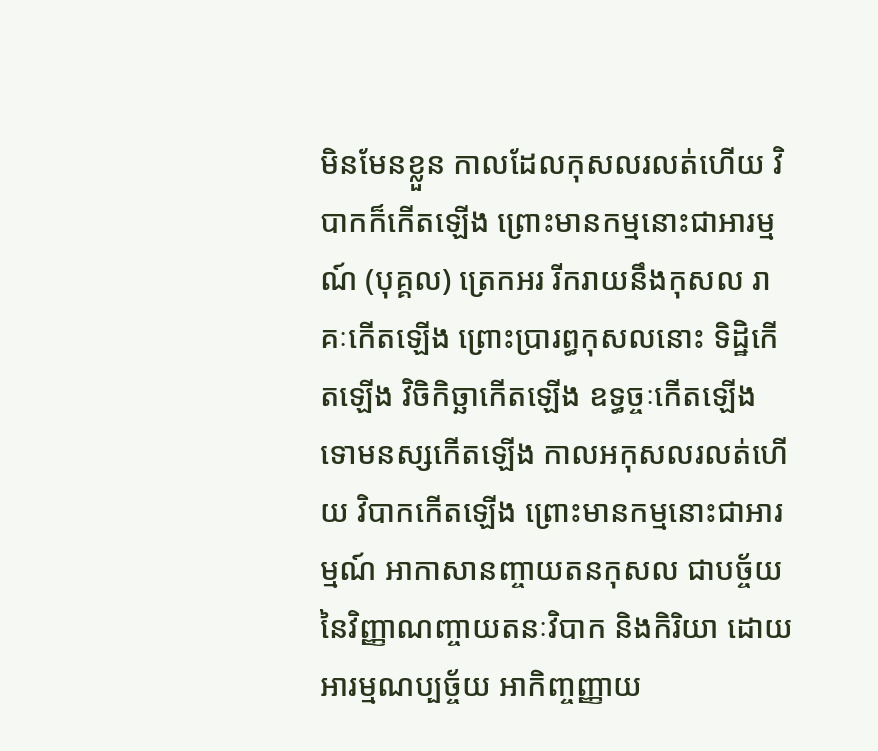មិនមែនខ្លួន កាលដែលកុសលរលត់ហើយ វិបាកក៏កើតឡើង ព្រោះមានកម្មនោះជាអារម្មណ៍ (បុគ្គល) ត្រេកអរ រីករាយនឹងកុសល រាគៈកើតឡើង ព្រោះប្រារព្ធកុសលនោះ ទិដ្ឋិកើតឡើង វិចិកិច្ឆាកើតឡើង ឧទ្ធច្ចៈកើតឡើង ទោមនស្សកើតឡើង កាលអកុសលរលត់ហើយ វិបាកកើតឡើង ព្រោះមានកម្មនោះជាអារម្មណ៍ អាកាសានញ្ចាយតនកុសល ជាបច្ច័យ នៃវិញ្ញាណញ្ចាយតនៈវិបាក និងកិរិយា ដោយអារម្មណប្បច្ច័យ អាកិញ្ចញ្ញាយ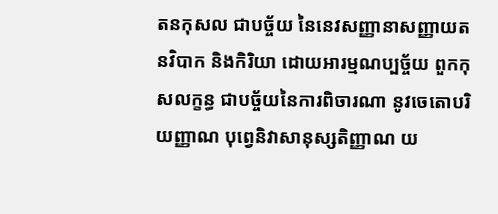តនកុសល ជាបច្ច័យ នៃនេវសញ្ញានាសញ្ញាយតនវិបាក និងកិរិយា ដោយអារម្មណប្បច្ច័យ ពួកកុសលក្ខន្ធ ជាបច្ច័យនៃការពិចារណា នូវចេតោបរិយញ្ញាណ បុព្វេនិវាសានុស្សតិញ្ញាណ យ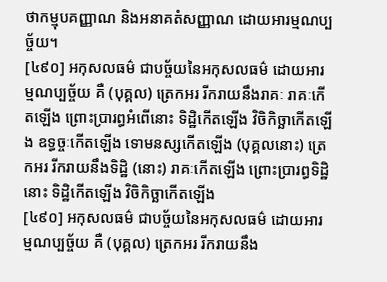ថាកម្មុបគញ្ញាណ និងអនាគតំសញ្ញាណ ដោយអារម្មណប្បច្ច័យ។
[៤៩០] អកុសលធម៌ ជាបច្ច័យនៃអកុសលធម៌ ដោយអារម្មណប្បច្ច័យ គឺ (បុគ្គល) ត្រេកអរ រីករាយនឹងរាគៈ រាគៈកើតឡើង ព្រោះប្រារព្ធអំពើនោះ ទិដ្ឋិកើតឡើង វិចិកិច្ឆាកើតឡើង ឧទ្ធច្ចៈកើតឡើង ទោមនស្សកើតឡើង (បុគ្គលនោះ) ត្រេកអរ រីករាយនឹងទិដ្ឋិ (នោះ) រាគៈកើតឡើង ព្រោះប្រារព្ធទិដ្ឋិនោះ ទិដ្ឋិកើតឡើង វិចិកិច្ឆាកើតឡើង
[៤៩០] អកុសលធម៌ ជាបច្ច័យនៃអកុសលធម៌ ដោយអារម្មណប្បច្ច័យ គឺ (បុគ្គល) ត្រេកអរ រីករាយនឹង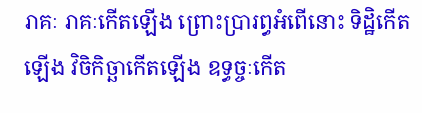រាគៈ រាគៈកើតឡើង ព្រោះប្រារព្ធអំពើនោះ ទិដ្ឋិកើតឡើង វិចិកិច្ឆាកើតឡើង ឧទ្ធច្ចៈកើត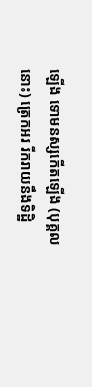ឡើង ទោមនស្សកើតឡើង (បុគ្គលនោះ) ត្រេកអរ រីករាយនឹងទិដ្ឋិ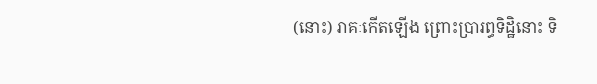(នោះ) រាគៈកើតឡើង ព្រោះប្រារព្ធទិដ្ឋិនោះ ទិ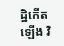ដ្ឋិកើតឡើង វិ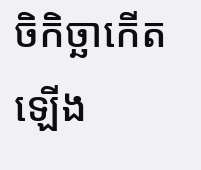ចិកិច្ឆាកើតឡើង